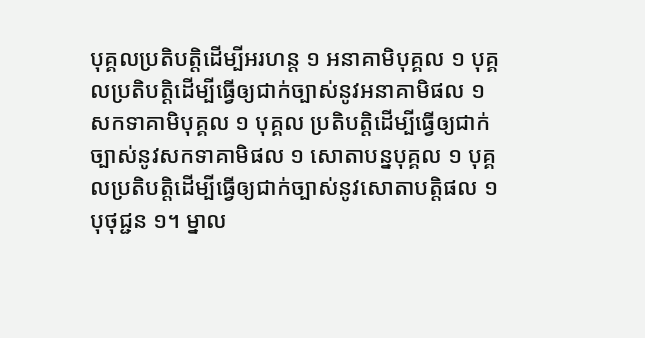បុគ្គលប្រតិបត្តិដើម្បីអរហន្ត ១ អនាគាមិបុគ្គល ១ បុគ្គលប្រតិបត្តិដើម្បីធ្វើឲ្យជាក់ច្បាស់នូវអនាគាមិផល ១ សកទាគាមិបុគ្គល ១ បុគ្គល ប្រតិបត្តិដើម្បីធ្វើឲ្យជាក់ច្បាស់នូវសកទាគាមិផល ១ សោតាបន្នបុគ្គល ១ បុគ្គលប្រតិបត្តិដើម្បីធ្វើឲ្យជាក់ច្បាស់នូវសោតាបត្តិផល ១ បុថុជ្ជន ១។ ម្នាល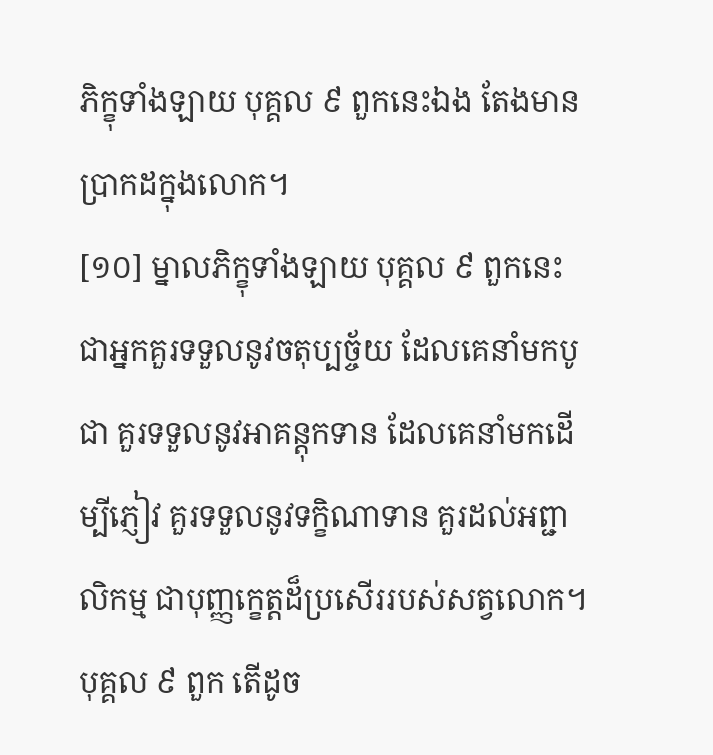ភិក្ខុទាំងឡាយ បុគ្គល ៩ ពួកនេះឯង តែងមានប្រាកដក្នុងលោក។
[១០] ម្នាលភិក្ខុទាំងឡាយ បុគ្គល ៩ ពួកនេះ ជាអ្នកគួរទទួលនូវចតុប្បច្ច័យ ដែលគេនាំមកបូជា គួរទទួលនូវអាគន្តុកទាន ដែលគេនាំមកដើម្បីភ្ញៀវ គួរទទួលនូវទក្ខិណាទាន គួរដល់អព្ជាលិកម្ម ជាបុញ្ញក្ខេត្តដ៏ប្រសើររបស់សត្វលោក។ បុគ្គល ៩ ពួក តើដូច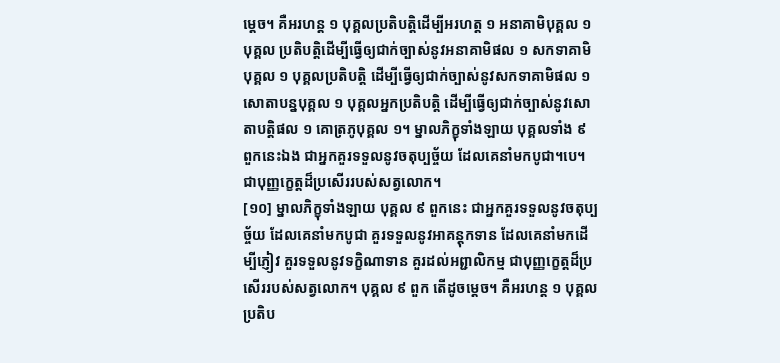ម្តេច។ គឺអរហន្ត ១ បុគ្គលប្រតិបត្តិដើម្បីអរហត្ត ១ អនាគាមិបុគ្គល ១ បុគ្គល ប្រតិបត្តិដើម្បីធ្វើឲ្យជាក់ច្បាស់នូវអនាគាមិផល ១ សកទាគាមិបុគ្គល ១ បុគ្គលប្រតិបត្តិ ដើម្បីធ្វើឲ្យជាក់ច្បាស់នូវសកទាគាមិផល ១ សោតាបន្នបុគ្គល ១ បុគ្គលអ្នកប្រតិបត្តិ ដើម្បីធើ្វឲ្យជាក់ច្បាស់នូវសោតាបត្តិផល ១ គោត្រភូបុគ្គល ១។ ម្នាលភិក្ខុទាំងឡាយ បុគ្គលទាំង ៩ ពួកនេះឯង ជាអ្នកគួរទទួលនូវចតុប្បច្ច័យ ដែលគេនាំមកបូជា។បេ។ ជាបុញ្ញក្ខេត្តដ៏ប្រសើររបស់សត្វលោក។
[១០] ម្នាលភិក្ខុទាំងឡាយ បុគ្គល ៩ ពួកនេះ ជាអ្នកគួរទទួលនូវចតុប្បច្ច័យ ដែលគេនាំមកបូជា គួរទទួលនូវអាគន្តុកទាន ដែលគេនាំមកដើម្បីភ្ញៀវ គួរទទួលនូវទក្ខិណាទាន គួរដល់អព្ជាលិកម្ម ជាបុញ្ញក្ខេត្តដ៏ប្រសើររបស់សត្វលោក។ បុគ្គល ៩ ពួក តើដូចម្តេច។ គឺអរហន្ត ១ បុគ្គលប្រតិប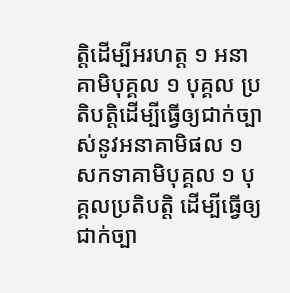ត្តិដើម្បីអរហត្ត ១ អនាគាមិបុគ្គល ១ បុគ្គល ប្រតិបត្តិដើម្បីធ្វើឲ្យជាក់ច្បាស់នូវអនាគាមិផល ១ សកទាគាមិបុគ្គល ១ បុគ្គលប្រតិបត្តិ ដើម្បីធ្វើឲ្យជាក់ច្បា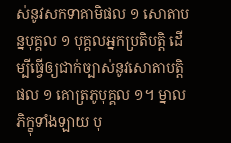ស់នូវសកទាគាមិផល ១ សោតាបន្នបុគ្គល ១ បុគ្គលអ្នកប្រតិបត្តិ ដើម្បីធើ្វឲ្យជាក់ច្បាស់នូវសោតាបត្តិផល ១ គោត្រភូបុគ្គល ១។ ម្នាលភិក្ខុទាំងឡាយ បុ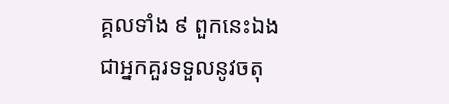គ្គលទាំង ៩ ពួកនេះឯង ជាអ្នកគួរទទួលនូវចតុ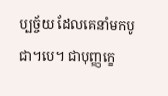ប្បច្ច័យ ដែលគេនាំមកបូជា។បេ។ ជាបុញ្ញក្ខេ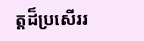ត្តដ៏ប្រសើររ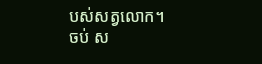បស់សត្វលោក។
ចប់ ស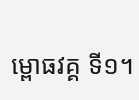ម្ពោធវគ្គ ទី១។